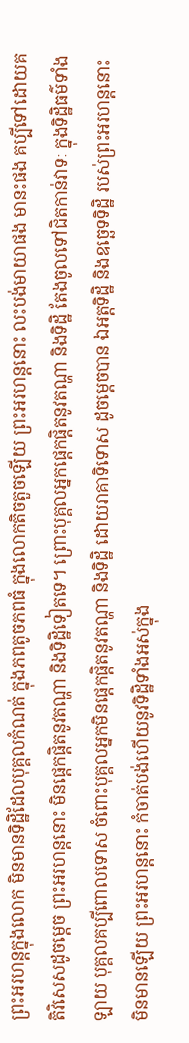ព្រះអរហន្តក្នុងលោក មិនមានទិដ្ឋិដែលបុគ្គលកំណត់ ក្នុងភពតូចភពធំ ក្នុងលោកតិចតួចឡើយ ព្រះអរហន្តនោះ លះបង់មាយាផង មានះផង គប្បីទៅដោយគតិវិសេសដូចម្តេច ព្រះអរហន្តនោះ មិនផ្តេកផ្តិតនូវតណ្ហា និងទិដ្ឋិទៀតទេ។ ព្រោះបុគ្គលអ្នកផ្តេកផ្តិតនូវតណ្ហា និងទិដ្ឋិ តែងចូលទៅជិតកាន់វាទៈ ក្នុងទិដ្ឋិធម៌ទាំងឡាយ បុគ្គលគប្បីពោលទោស ចំពោះបុគ្គលអ្នកមិនផ្តេកផ្តិតនូវតណ្ហា និងទិដ្ឋិ ដោយរាគាទិទោស ដូចម្តេចបាន ឯអត្តទិដ្ឋិ និងឧច្ឆេទទិដ្ឋិ របស់ព្រះអរហន្តនោះ មិនមានឡើយ ព្រះអរហន្តនោះ កំចាត់បង់ហើយនូវទិដ្ឋិទាំងអស់ក្នុង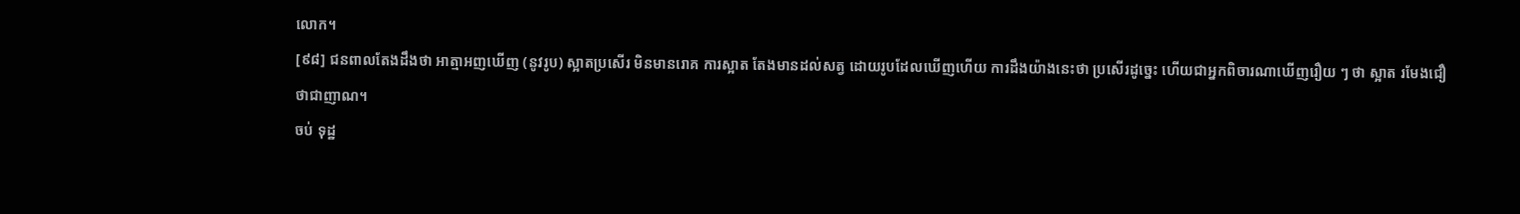លោក។
[៩៨] ជនពាលតែងដឹងថា អាត្មាអញឃើញ (នូវរូប) ស្អាតប្រសើរ មិនមានរោគ ការស្អាត តែងមានដល់សត្វ ដោយរូបដែលឃើញហើយ ការដឹងយ៉ាងនេះថា ប្រសើរដូច្នេះ ហើយជាអ្នកពិចារណាឃើញរឿយ ៗ ថា ស្អាត រមែងជឿថាជាញាណ។
ចប់ ទុដ្ឋ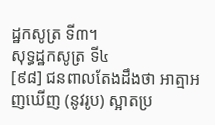ដ្ឋកសូត្រ ទី៣។
សុទ្ធដ្ឋកសូត្រ ទី៤
[៩៨] ជនពាលតែងដឹងថា អាត្មាអញឃើញ (នូវរូប) ស្អាតប្រ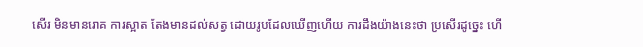សើរ មិនមានរោគ ការស្អាត តែងមានដល់សត្វ ដោយរូបដែលឃើញហើយ ការដឹងយ៉ាងនេះថា ប្រសើរដូច្នេះ ហើ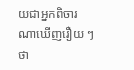យជាអ្នកពិចារណាឃើញរឿយ ៗ ថា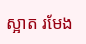ស្អាត រមែង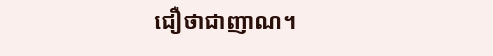ជឿថាជាញាណ។